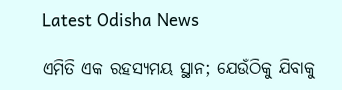Latest Odisha News

ଏମିତି ଏକ ରହସ୍ୟମୟ ସ୍ଥାନ; ଯେଉଁଠିକୁ ଯିବାକୁ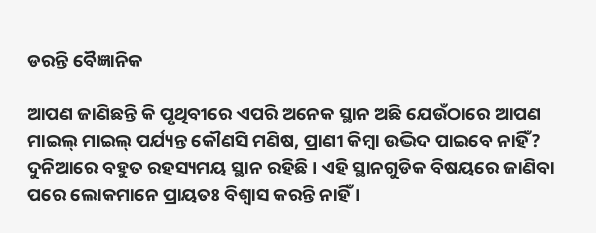ଡରନ୍ତି ବୈଜ୍ଞାନିକ

ଆପଣ ଜାଣିଛନ୍ତି କି ପୃଥିବୀରେ ଏପରି ଅନେକ ସ୍ଥାନ ଅଛି ଯେଉଁଠାରେ ଆପଣ ମାଇଲ୍ ମାଇଲ୍ ପର୍ଯ୍ୟନ୍ତ କୌଣସି ମଣିଷ, ପ୍ରାଣୀ କିମ୍ବା ଉଦ୍ଭିଦ ପାଇବେ ନାହିଁ? ଦୁନିଆରେ ବହୁତ ରହସ୍ୟମୟ ସ୍ଥାନ ରହିଛି । ଏହି ସ୍ଥାନଗୁଡିକ ବିଷୟରେ ଜାଣିବା ପରେ ଲୋକମାନେ ପ୍ରାୟତଃ ବିଶ୍ୱାସ କରନ୍ତି ନାହିଁ ।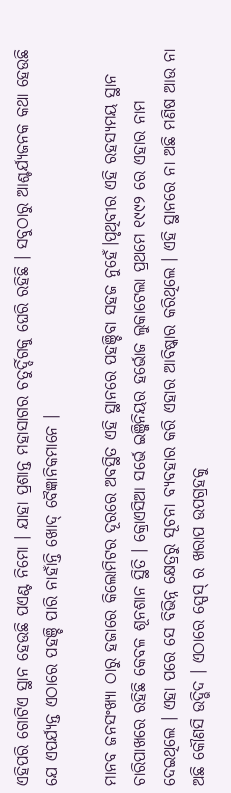ଏହିପରି ଗୋଟିଏ ସ୍ଥାନ ହେଉଛି ପଏଣ୍ଟ ନିମୋ । ଯାହା ପ୍ରଶାନ୍ତ ମହାସାଗର ଚତୁର୍ଦ୍ଦିଗକୁ ଘେରି ରହିଛି । ସବୁଠାରୁ ଆଶ୍ଚର୍ଯ୍ୟଜନକ କଥା ହେଉଛି ଯେ ଏପର୍ଯ୍ୟନ୍ତ ଏଠାରେ ପହଞ୍ଚି ପାରି ନାହାଁନ୍ତି ଖୋଦ୍ ବୈଜ୍ଞାନିକମାନେ ।

ମାନବ ଜନସଂଖ୍ୟା ଠାରୁ ହଜାରେ କିଲୋମିଟର ଦୂରରେ ଅବସ୍ଥିତ ଏହି ସ୍ଥାନରେ ପହଞ୍ଚିବା ସହଜ ନୁହେଁ।ପୃଥିବୀର ଏହି ରହସ୍ୟମୟ ସ୍ଥାନ ଚାରିପାଖରେ ରହିଛି କେବଳ ଶୂନଶାନ ସ୍ଥିତି । କ୍ରୋଏସିଆ ସର୍ଭେ ଇଞ୍ଜିନିୟର ହର୍ଭୋଜ ଲୁକାଟେଲା ପ୍ରଥମେ ୧୯୯୨ ରେ ଏହାର ନାମ ଦେଇଥିଲେ । ଏହା ପରେ ସେ ବିଭିନ୍ନ କ୍ଷେତ୍ରରୁ ସୂଚନା ବ୍ୟବହାର କରି ଏହାର ଆବିଷ୍କାର କରିଥିଲେ । ଏହି ସ୍ଥାନରେ ନା ଅଛି ମଣିଷ ଆଉ ନା ଅଛି କୌଣସି ଉଦ୍ଭିଦ । ଏଠାରେ ସ୍ପେସ୍ ର ଖରାପ ଉପଗ୍ରହକୁ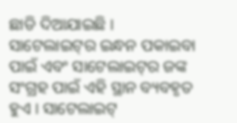ଛାଡି ଦିଆଯାଇଛି । ସାଟେଲାଇଟ୍‌ର ଇନ୍ଧନ ପକାଇବା ପାଇଁ ଏବଂ ସାଟେଲାଇଟ୍‌ର ଜଙ୍କ ସଂଗ୍ରହ ପାଇଁ ଏହି ସ୍ଥାନ ବ୍ୟବହୃତ ହୁଏ । ସାଟେଲାଇଟ୍‌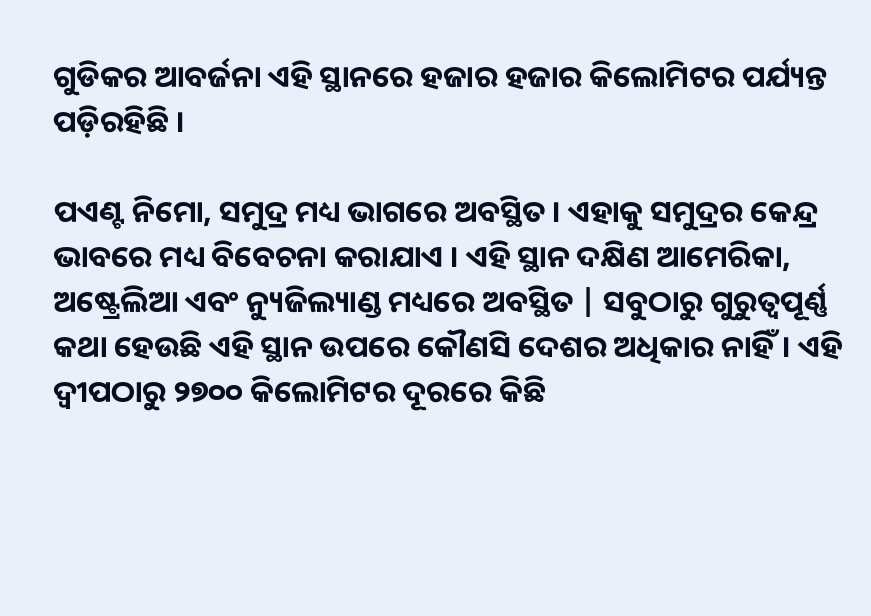ଗୁଡିକର ଆବର୍ଜନା ଏହି ସ୍ଥାନରେ ହଜାର ହଜାର କିଲୋମିଟର ପର୍ଯ୍ୟନ୍ତ  ପଡ଼ିରହିଛି ।

ପଏଣ୍ଟ ନିମୋ, ସମୁଦ୍ର ମଧ୍ୟ ଭାଗରେ ଅବସ୍ଥିତ । ଏହାକୁ ସମୁଦ୍ରର କେନ୍ଦ୍ର ଭାବରେ ମଧ୍ୟ ବିବେଚନା କରାଯାଏ । ଏହି ସ୍ଥାନ ଦକ୍ଷିଣ ଆମେରିକା, ଅଷ୍ଟ୍ରେଲିଆ ଏବଂ ନ୍ୟୁଜିଲ୍ୟାଣ୍ଡ ମଧ୍ୟରେ ଅବସ୍ଥିତ | ସବୁଠାରୁ ଗୁରୁତ୍ୱପୂର୍ଣ୍ଣ କଥା ହେଉଛି ଏହି ସ୍ଥାନ ଉପରେ କୌଣସି ଦେଶର ଅଧିକାର ନାହିଁ। ଏହି ଦ୍ୱୀପଠାରୁ ୨୭୦୦ କିଲୋମିଟର ଦୂରରେ କିଛି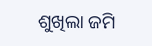ଶୁଖିଲା ଜମି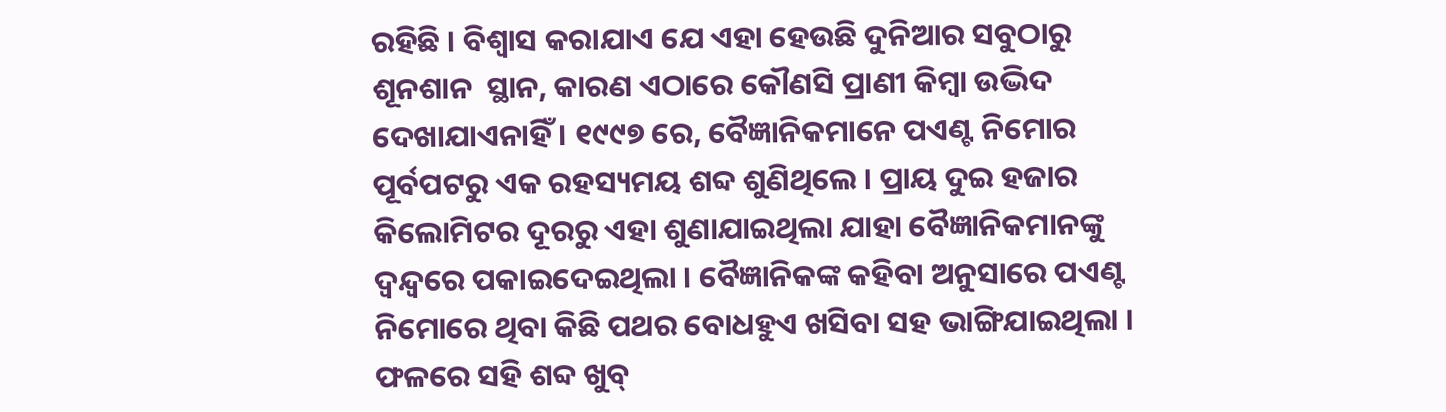ରହିଛି । ବିଶ୍ୱାସ କରାଯାଏ ଯେ ଏହା ହେଉଛି ଦୁନିଆର ସବୁଠାରୁ ଶୂନଶାନ  ସ୍ଥାନ, କାରଣ ଏଠାରେ କୌଣସି ପ୍ରାଣୀ କିମ୍ବା ଉଦ୍ଭିଦ ଦେଖାଯାଏନାହିଁ । ୧୯୯୭ ରେ, ବୈଜ୍ଞାନିକମାନେ ପଏଣ୍ଟ ନିମୋର ପୂର୍ବପଟରୁ ଏକ ରହସ୍ୟମୟ ଶବ୍ଦ ଶୁଣିଥିଲେ । ପ୍ରାୟ ଦୁଇ ହଜାର କିଲୋମିଟର ଦୂରରୁ ଏହା ଶୁଣାଯାଇଥିଲା ଯାହା ବୈଜ୍ଞାନିକମାନଙ୍କୁ ଦ୍ୱନ୍ଦ୍ୱରେ ପକାଇଦେଇଥିଲା । ବୈଜ୍ଞାନିକଙ୍କ କହିବା ଅନୁସାରେ ପଏଣ୍ଟ ନିମୋରେ ଥିବା କିଛି ପଥର ବୋଧହୁଏ ଖସିବା ସହ ଭାଙ୍ଗିଯାଇଥିଲା । ଫଳରେ ସହି ଶବ୍ଦ ଖୁବ୍‌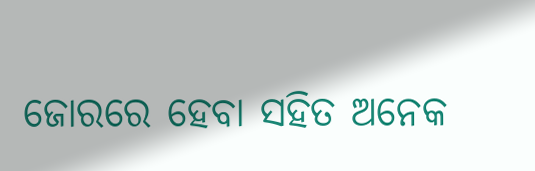ଜୋରରେ ହେବା ସହିତ ଅନେକ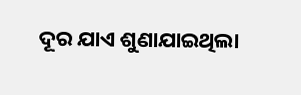ଦୂର ଯାଏ ଶୁଣାଯାଇଥିଲା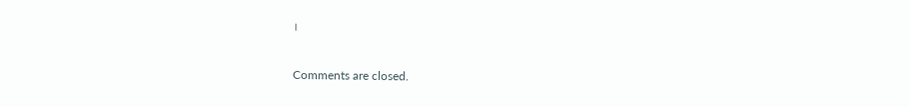।

Comments are closed.